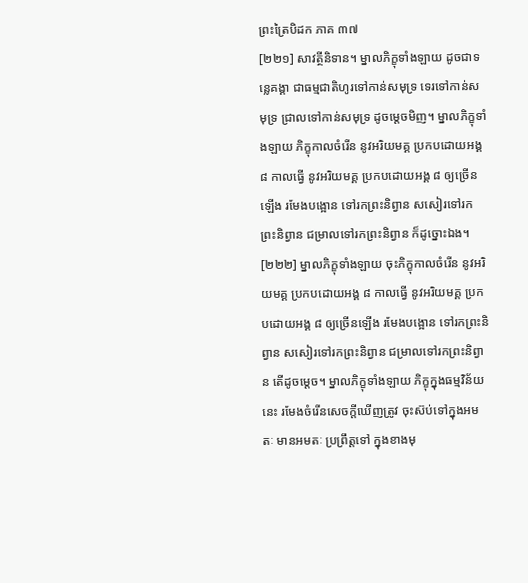ព្រះត្រៃបិដក ភាគ ៣៧
[២២១] សាវត្ថីនិទាន។ ម្នាលភិក្ខុទាំងឡាយ ដូចជាទន្លេគង្គា ជាធម្មជាតិហូរទៅកាន់សមុទ្រ ទេរទៅកាន់សមុទ្រ ជ្រាលទៅកាន់សមុទ្រ ដូចម្តេចមិញ។ ម្នាលភិក្ខុទាំងឡាយ ភិក្ខុកាលចំរើន នូវអរិយមគ្គ ប្រកបដោយអង្គ ៨ កាលធ្វើ នូវអរិយមគ្គ ប្រកបដោយអង្គ ៨ ឲ្យច្រើនឡើង រមែងបង្អោន ទៅរកព្រះនិព្វាន សសៀរទៅរកព្រះនិព្វាន ជម្រាលទៅរកព្រះនិព្វាន ក៏ដូច្នោះឯង។
[២២២] ម្នាលភិក្ខុទាំងឡាយ ចុះភិក្ខុកាលចំរើន នូវអរិយមគ្គ ប្រកបដោយអង្គ ៨ កាលធ្វើ នូវអរិយមគ្គ ប្រកបដោយអង្គ ៨ ឲ្យច្រើនឡើង រមែងបង្អោន ទៅរកព្រះនិព្វាន សសៀរទៅរកព្រះនិព្វាន ជម្រាលទៅរកព្រះនិព្វាន តើដូចម្តេច។ ម្នាលភិក្ខុទាំងឡាយ ភិក្ខុក្នុងធម្មវិន័យនេះ រមែងចំរើនសេចក្តីឃើញត្រូវ ចុះស៊ប់ទៅក្នុងអមតៈ មានអមតៈ ប្រព្រឹត្តទៅ ក្នុងខាងមុ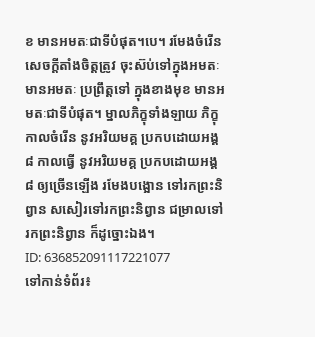ខ មានអមតៈជាទីបំផុត។បេ។ រមែងចំរើនសេចក្តីតាំងចិត្តត្រូវ ចុះស៊ប់ទៅក្នុងអមតៈ មានអមតៈ ប្រព្រឹត្តទៅ ក្នុងខាងមុខ មានអមតៈជាទីបំផុត។ ម្នាលភិក្ខុទាំងឡាយ ភិក្ខុកាលចំរើន នូវអរិយមគ្គ ប្រកបដោយអង្គ ៨ កាលធ្វើ នូវអរិយមគ្គ ប្រកបដោយអង្គ ៨ ឲ្យច្រើនឡើង រមែងបង្អោន ទៅរកព្រះនិព្វាន សសៀរទៅរកព្រះនិព្វាន ជម្រាលទៅរកព្រះនិព្វាន ក៏ដូច្នោះឯង។
ID: 636852091117221077
ទៅកាន់ទំព័រ៖